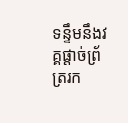ទន្ទឹមនឹងវគ្គផ្តាច់ព្រ័ត្ររក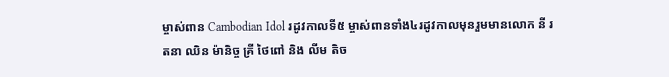ម្ចាស់ពាន Cambodian Idol រដូវកាលទី៥ ម្ចាស់ពានទាំង៤រដូវកាលមុនរួមមានលោក នី រតនា ឈិន ម៉ានិច្ច គ្រី ថៃពៅ និង លីម តិច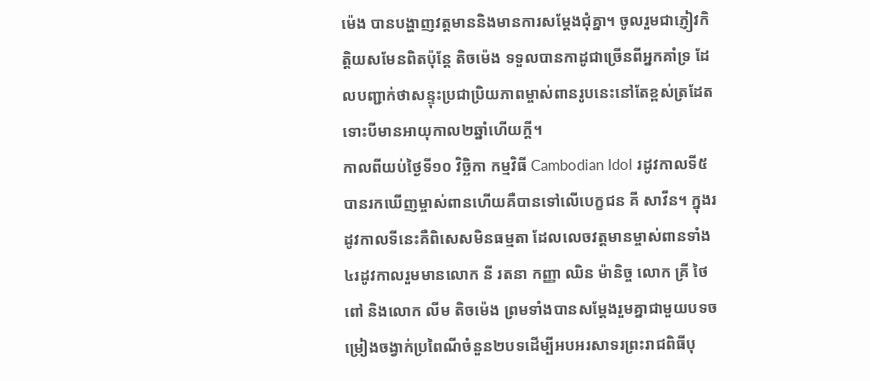ម៉េង បានបង្ហាញវត្តមាននិងមានការសម្តែងជុំគ្នា។ ចូលរួមជាភ្ញៀវកិត្តិយសមែនពិតប៉ុន្តែ តិចម៉េង ទទួលបានកាដូជាច្រើនពីអ្នកគាំទ្រ ដែលបញ្ជាក់ថាសន្ទុះប្រជាប្រិយភាពម្ចាស់ពានរូបនេះនៅតែខ្ពស់ត្រដែតទោះបីមានអាយុកាល២ឆ្នាំហើយក្តី។
កាលពីយប់ថ្ងៃទី១០ វិច្ឆិកា កម្មវិធី Cambodian Idol រដូវកាលទី៥ បានរកឃើញម្ចាស់ពានហើយគឺបានទៅលើបេក្ខជន គី សាវីន។ ក្នុងរដូវកាលទីនេះគឺពិសេសមិនធម្មតា ដែលលេចវត្តមានម្ចាស់ពានទាំង៤រដូវកាលរួមមានលោក នី រតនា កញ្ញា ឈិន ម៉ានិច្ច លោក គ្រី ថៃពៅ និងលោក លីម តិចម៉េង ព្រមទាំងបានសម្តែងរួមគ្នាជាមួយបទចម្រៀងចង្វាក់ប្រពៃណីចំនួន២បទដើម្បីអបអរសាទរព្រះរាជពិធីបុ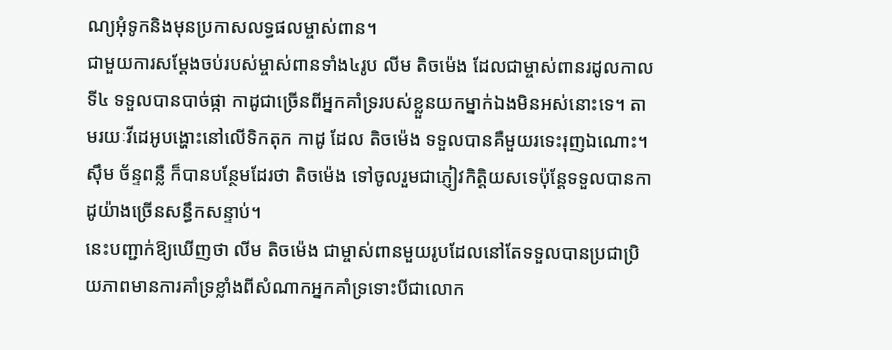ណ្យអុំទូកនិងមុនប្រកាសលទ្ធផលម្ចាស់ពាន។
ជាមួយការសម្តែងចប់របស់ម្ចាស់ពានទាំង៤រូប លីម តិចម៉េង ដែលជាម្ចាស់ពានរដូលកាលទី៤ ទទួលបានបាច់ផ្កា កាដូជាច្រើនពីអ្នកគាំទ្ររបស់ខ្លួនយកម្នាក់ឯងមិនអស់នោះទេ។ តាមរយៈវីដេអូបង្ហោះនៅលើទិកតុក កាដូ ដែល តិចម៉េង ទទួលបានគឺមួយរទេះរុញឯណោះ។ ស៊ឹម ច័ន្ទពន្លឺ ក៏បានបន្ថែមដែរថា តិចម៉េង ទៅចូលរួមជាភ្ញៀវកិត្តិយសទេប៉ុន្តែទទួលបានកាដូយ៉ាងច្រើនសន្ធឹកសន្ទាប់។
នេះបញ្ជាក់ឱ្យឃើញថា លីម តិចម៉េង ជាម្ចាស់ពានមួយរូបដែលនៅតែទទួលបានប្រជាប្រិយភាពមានការគាំទ្រខ្លាំងពីសំណាកអ្នកគាំទ្រទោះបីជាលោក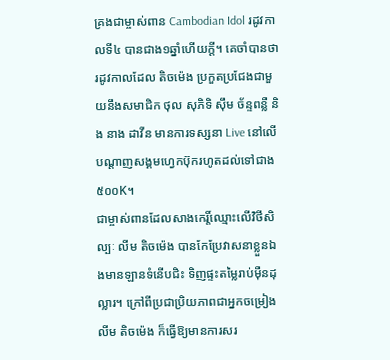គ្រងជាម្ចាស់ពាន Cambodian Idol រដូវកាលទី៤ បានជាង១ឆ្នាំហើយក្តី។ គេចាំបានថា រដូវកាលដែល តិចម៉េង ប្រកួតប្រជែងជាមួយនឹងសមាជិក ថុល សុភិទិ ស៊ឹម ច័ន្ទពន្លឺ និង នាង ដាវីន មានការទស្សនា Live នៅលើបណ្តាញសង្គមហ្វេកប៊ុករហូតដល់ទៅជាង៥០០K។
ជាម្ចាស់ពានដែលសាងកេរ្តិ៍ឈ្មោះលើវិថីសិល្បៈ លីម តិចម៉េង បានកែប្រែវាសនាខ្លួនឯងមានឡានទំនើបជិះ ទិញផ្ទះតម្លៃរាប់ម៉ឺនដុល្លារ។ ក្រៅពីប្រជាប្រិយភាពជាអ្នកចម្រៀង លីម តិចម៉េង ក៏ធ្វើឱ្យមានការសរ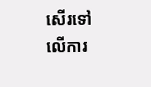សើរទៅលើការ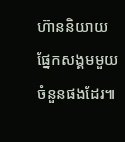ហ៊ាននិយាយផ្នែកសង្គមមួយចំនួនផងដែរ៕